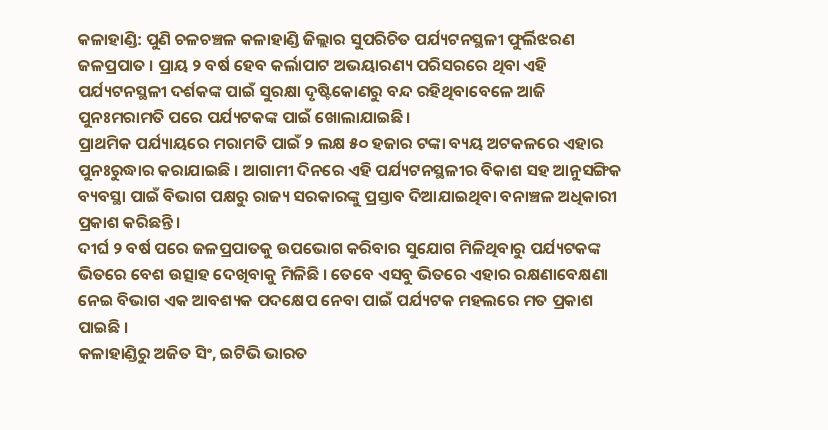କଳାହାଣ୍ଡି: ପୁଣି ଚଳଚଞ୍ଚଳ କଳାହାଣ୍ଡି ଜିଲ୍ଲାର ସୁପରିଚିତ ପର୍ଯ୍ୟଟନସ୍ଥଳୀ ଫୁର୍ଲିଝରଣ ଜଳପ୍ରପାତ । ପ୍ରାୟ ୨ ବର୍ଷ ହେବ କର୍ଲାପାଟ ଅଭୟାରଣ୍ୟ ପରିସରରେ ଥିବା ଏହି ପର୍ଯ୍ୟଟନସ୍ଥଳୀ ଦର୍ଶକଙ୍କ ପାଇଁ ସୁରକ୍ଷା ଦୃଷ୍ଟିକୋଣରୁ ବନ୍ଦ ରହିଥିବାବେଳେ ଆଜି ପୁନଃମରାମତି ପରେ ପର୍ଯ୍ୟଟକଙ୍କ ପାଇଁ ଖୋଲାଯାଇଛି ।
ପ୍ରାଥମିକ ପର୍ଯ୍ୟାୟରେ ମରାମତି ପାଇଁ ୨ ଲକ୍ଷ ୫୦ ହଜାର ଟଙ୍କା ବ୍ୟୟ ଅଟକଳରେ ଏହାର ପୁନଃରୁଦ୍ଧାର କରାଯାଇଛି । ଆଗାମୀ ଦିନରେ ଏହି ପର୍ଯ୍ୟଟନସ୍ଥଳୀର ବିକାଶ ସହ ଆନୁସଙ୍ଗିକ ବ୍ୟବସ୍ଥା ପାଇଁ ବିଭାଗ ପକ୍ଷରୁ ରାଜ୍ୟ ସରକାରଙ୍କୁ ପ୍ରସ୍ତାବ ଦିଆଯାଇଥିବା ବନାଞ୍ଚଳ ଅଧିକାରୀ ପ୍ରକାଶ କରିଛନ୍ତି ।
ଦୀର୍ଘ ୨ ବର୍ଷ ପରେ ଜଳପ୍ରପାତକୁ ଉପଭୋଗ କରିବାର ସୁଯୋଗ ମିଳିଥିବାରୁ ପର୍ଯ୍ୟଟକଙ୍କ ଭିତରେ ବେଶ ଉତ୍ସାହ ଦେଖିବାକୁ ମିଳିଛି । ତେବେ ଏସବୁ ଭିତରେ ଏହାର ରକ୍ଷଣାବେକ୍ଷଣା ନେଇ ବିଭାଗ ଏକ ଆବଶ୍ୟକ ପଦକ୍ଷେପ ନେବା ପାଇଁ ପର୍ଯ୍ୟଟକ ମହଲରେ ମତ ପ୍ରକାଶ ପାଇଛି ।
କଳାହାଣ୍ଡିରୁ ଅଜିତ ସିଂ, ଇଟିଭି ଭାରତ